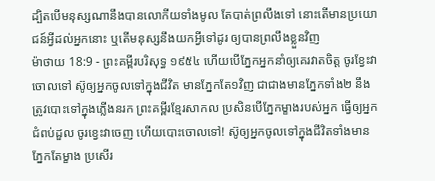ដ្បិតបើមនុស្សណានឹងបានលោកីយទាំងមូល តែបាត់ព្រលឹងទៅ នោះតើមានប្រយោជន៍អ្វីដល់អ្នកនោះ ឬតើមនុស្សនឹងយកអ្វីទៅដូរ ឲ្យបានព្រលឹងខ្លួនវិញ
ម៉ាថាយ 18:9 - ព្រះគម្ពីរបរិសុទ្ធ ១៩៥៤ ហើយបើភ្នែកអ្នកនាំឲ្យគេរវាតចិត្ត ចូរខ្វែះវាចោលទៅ ស៊ូឲ្យអ្នកចូលទៅក្នុងជីវិត មានភ្នែកតែ១វិញ ជាជាងមានភ្នែកទាំង២ នឹងត្រូវបោះទៅក្នុងភ្លើងនរក ព្រះគម្ពីរខ្មែរសាកល ប្រសិនបើភ្នែកម្ខាងរបស់អ្នក ធ្វើឲ្យអ្នកជំពប់ដួល ចូរខ្វេះវាចេញ ហើយបោះចោលទៅ! ស៊ូឲ្យអ្នកចូលទៅក្នុងជីវិតទាំងមានភ្នែកតែម្ខាង ប្រសើរ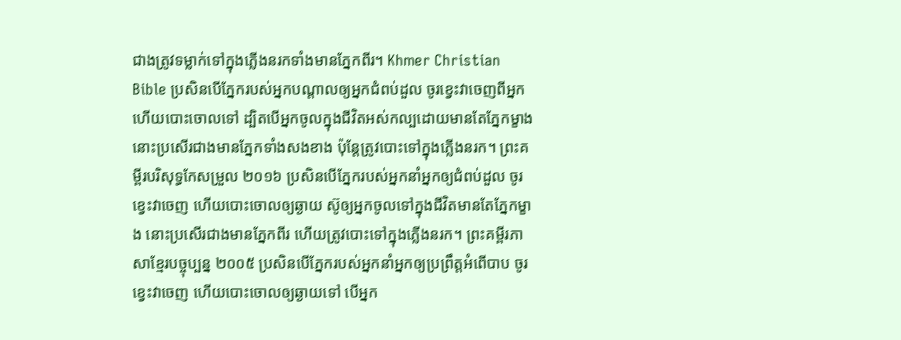ជាងត្រូវទម្លាក់ទៅក្នុងភ្លើងនរកទាំងមានភ្នែកពីរ។ Khmer Christian Bible ប្រសិនបើភ្នែករបស់អ្នកបណ្ដាលឲ្យអ្នកជំពប់ដួល ចូរខ្វេះវាចេញពីអ្នក ហើយបោះចោលទៅ ដ្បិតបើអ្នកចូលក្នុងជីវិតអស់កល្បដោយមានតែភ្នែកម្ខាង នោះប្រសើរជាងមានភ្នែកទាំងសងខាង ប៉ុន្ដែត្រូវបោះទៅក្នុងភ្លើងនរក។ ព្រះគម្ពីរបរិសុទ្ធកែសម្រួល ២០១៦ ប្រសិនបើភ្នែករបស់អ្នកនាំអ្នកឲ្យជំពប់ដួល ចូរខ្វេះវាចេញ ហើយបោះចោលឲ្យឆ្ងាយ ស៊ូឲ្យអ្នកចូលទៅក្នុងជីវិតមានតែភ្នែកម្ខាង នោះប្រសើរជាងមានភ្នែកពីរ ហើយត្រូវបោះទៅក្នុងភ្លើងនរក។ ព្រះគម្ពីរភាសាខ្មែរបច្ចុប្បន្ន ២០០៥ ប្រសិនបើភ្នែករបស់អ្នកនាំអ្នកឲ្យប្រព្រឹត្តអំពើបាប ចូរខ្វេះវាចេញ ហើយបោះចោលឲ្យឆ្ងាយទៅ បើអ្នក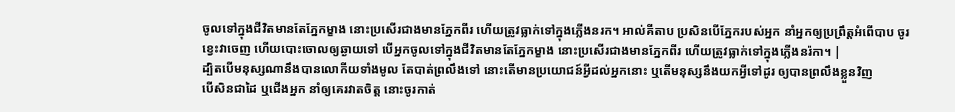ចូលទៅក្នុងជីវិតមានតែភ្នែកម្ខាង នោះប្រសើរជាងមានភ្នែកពីរ ហើយត្រូវធ្លាក់ទៅក្នុងភ្លើងនរក។ អាល់គីតាប ប្រសិនបើភ្នែករបស់អ្នក នាំអ្នកឲ្យប្រព្រឹត្ដអំពើបាប ចូរខ្វេះវាចេញ ហើយបោះចោលឲ្យឆ្ងាយទៅ បើអ្នកចូលទៅក្នុងជីវិតមានតែភ្នែកម្ខាង នោះប្រសើរជាងមានភ្នែកពីរ ហើយត្រូវធ្លាក់ទៅក្នុងភ្លើងនរ៉កា។ |
ដ្បិតបើមនុស្សណានឹងបានលោកីយទាំងមូល តែបាត់ព្រលឹងទៅ នោះតើមានប្រយោជន៍អ្វីដល់អ្នកនោះ ឬតើមនុស្សនឹងយកអ្វីទៅដូរ ឲ្យបានព្រលឹងខ្លួនវិញ
បើសិនជាដៃ ឬជើងអ្នក នាំឲ្យគេរវាតចិត្ត នោះចូរកាត់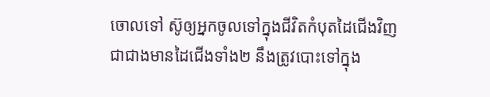ចោលទៅ ស៊ូឲ្យអ្នកចូលទៅក្នុងជីវិតកំបុតដៃជើងវិញ ជាជាងមានដៃជើងទាំង២ នឹងត្រូវបោះទៅក្នុង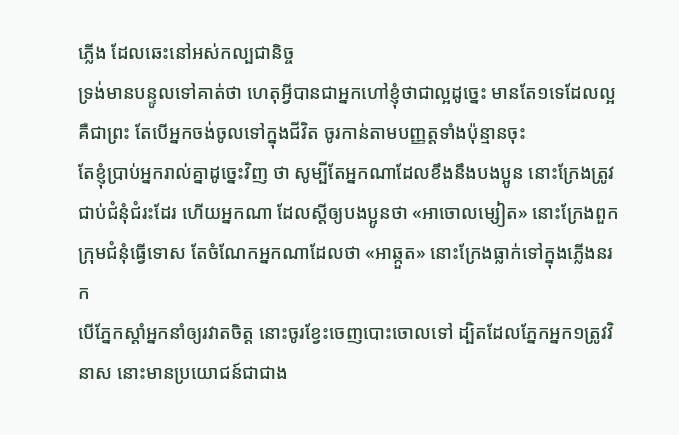ភ្លើង ដែលឆេះនៅអស់កល្បជានិច្ច
ទ្រង់មានបន្ទូលទៅគាត់ថា ហេតុអ្វីបានជាអ្នកហៅខ្ញុំថាជាល្អដូច្នេះ មានតែ១ទេដែលល្អ គឺជាព្រះ តែបើអ្នកចង់ចូលទៅក្នុងជីវិត ចូរកាន់តាមបញ្ញត្តទាំងប៉ុន្មានចុះ
តែខ្ញុំប្រាប់អ្នករាល់គ្នាដូច្នេះវិញ ថា សូម្បីតែអ្នកណាដែលខឹងនឹងបងប្អូន នោះក្រែងត្រូវជាប់ជំនុំជំរះដែរ ហើយអ្នកណា ដែលស្ដីឲ្យបងប្អូនថា «អាចោលម្សៀត» នោះក្រែងពួកក្រុមជំនុំធ្វើទោស តែចំណែកអ្នកណាដែលថា «អាឆ្កួត» នោះក្រែងធ្លាក់ទៅក្នុងភ្លើងនរក
បើភ្នែកស្តាំអ្នកនាំឲ្យរវាតចិត្ត នោះចូរខ្វែះចេញបោះចោលទៅ ដ្បិតដែលភ្នែកអ្នក១ត្រូវវិនាស នោះមានប្រយោជន៍ជាជាង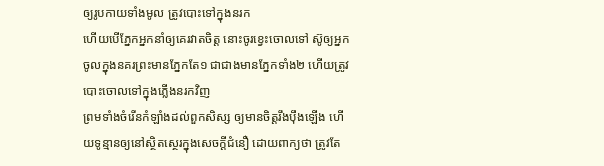ឲ្យរូបកាយទាំងមូល ត្រូវបោះទៅក្នុងនរក
ហើយបើភ្នែកអ្នកនាំឲ្យគេរវាតចិត្ត នោះចូរខ្វេះចោលទៅ ស៊ូឲ្យអ្នកចូលក្នុងនគរព្រះមានភ្នែកតែ១ ជាជាងមានភ្នែកទាំង២ ហើយត្រូវបោះចោលទៅក្នុងភ្លើងនរកវិញ
ព្រមទាំងចំរើនកំឡាំងដល់ពួកសិស្ស ឲ្យមានចិត្តរឹងប៉ឹងឡើង ហើយទូន្មានឲ្យនៅស្ថិតស្ថេរក្នុងសេចក្ដីជំនឿ ដោយពាក្យថា ត្រូវតែ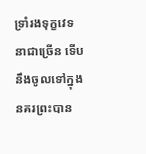ទ្រាំរងទុក្ខវេទនាជាច្រើន ទើបនឹងចូលទៅក្នុងនគរព្រះបាន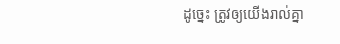ដូច្នេះ ត្រូវឲ្យយើងរាល់គ្នា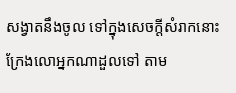សង្វាតនឹងចូល ទៅក្នុងសេចក្ដីសំរាកនោះ ក្រែងលោអ្នកណាដួលទៅ តាម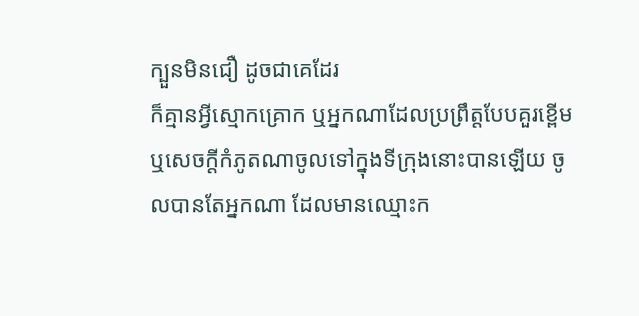ក្បួនមិនជឿ ដូចជាគេដែរ
ក៏គ្មានអ្វីស្មោកគ្រោក ឬអ្នកណាដែលប្រព្រឹត្តបែបគួរខ្ពើម ឬសេចក្ដីកំភូតណាចូលទៅក្នុងទីក្រុងនោះបានឡើយ ចូលបានតែអ្នកណា ដែលមានឈ្មោះក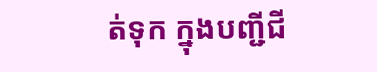ត់ទុក ក្នុងបញ្ជីជី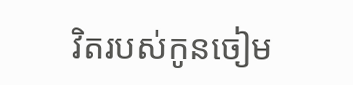វិតរបស់កូនចៀម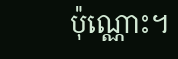ប៉ុណ្ណោះ។